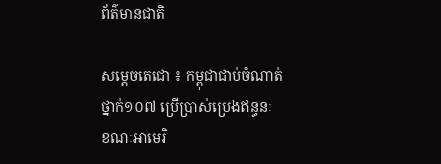ព័ត៌មានជាតិ

សម្តេចតេជោ ៖ កម្ពុជាជាប់ចំណាត់ថ្នាក់១០៧ ប្រើប្រាស់ប្រេងឥន្ធនៈ ខណៈអាមេរិ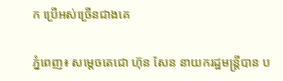ក ប្រើអស់ច្រើនជាងគេ

ភ្នំពេញ៖ សម្តេចតេជោ ហ៊ុន សែន នាយករដ្ឋមន្ត្រីបាន ប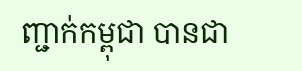ញ្ជាក់កម្ពុជា បានជា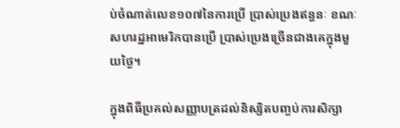ប់ចំណាត់លេខ១០៧នៃការប្រើ ប្រាស់ប្រេងឥន្ធនៈ ខណៈសហរដ្ឋអាមេរិកបានប្រើ ប្រាស់ប្រេងច្រើនជាងគេក្នុងមួយថ្ងៃ។

ក្នុងពិធីប្រគល់សញ្ញាបត្រដល់និស្សិតបញ្ចប់ការសិក្សា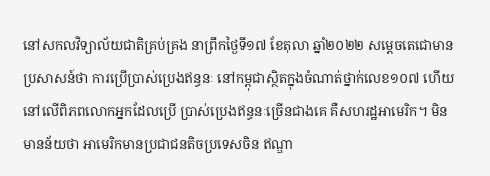នៅសកលវិទ្យាល័យជាតិគ្រប់គ្រង នាព្រឹកថ្ងៃទី១៧ ខែតុលា ឆ្នាំ២០២២ សម្តេចតេជោមានប្រសាសន៍ថា ការប្រើប្រាស់ប្រេងឥន្ធនៈ នៅកម្ពុជាស្ថិតក្នុងចំណាត់ថ្នាក់លេខ១០៧ ហើយនៅលើពិភពលោកអ្នកដែលប្រើ ប្រាស់ប្រេងឥន្ធនៈច្រើនជាងគេ គឺសហរដ្ឋអាមេរិក។ មិនមានន័យថា អាមេរិកមានប្រជាជនតិចប្រទេសចិន ឥណ្ឌា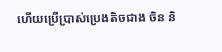ហើយប្រើប្រាស់ប្រេងតិចជាង ចិន និ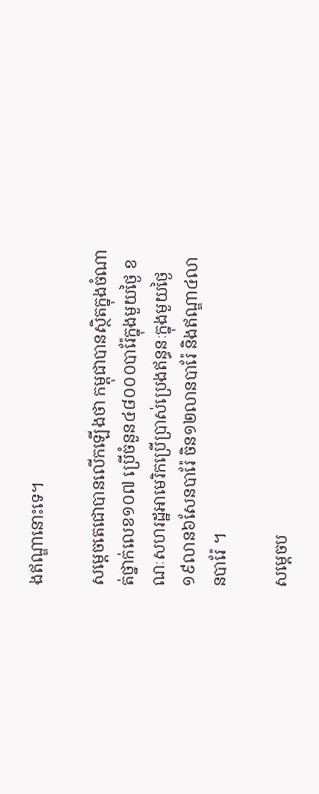ងឥណ្ឌានោះទេ។

សម្តេចតេជោបានលើកឡើងថា កម្ពុជាបានស្ថិតក្នុងចំណាត់ថ្នាក់លេខ១០៧ ប្រើចំនួន៤៨០០០បារ៉ែក្នុងមួយថ្ងៃ ខណៈសហរដ្ឋអាមេរិកប្រើប្រាស់ប្រេងឥន្ធនៈក្នុងមួយថ្ងៃ១៩លាន៦សែនបារ៉ែ ចិន១២លានបារ៉ែ និងឥណ្ឌា៤លានបារ៉ែ ។

សម្តេចប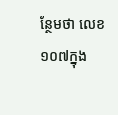ន្ថែមថា លេខ១០៧ក្នុង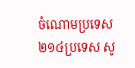ចំណោមប្រទេស ២១៤ប្រទេស សូ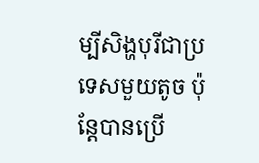ម្បីសិង្ហបុរីជាប្រទេសមួយតូច ប៉ុន្តែបានប្រើ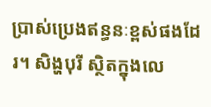ប្រាស់ប្រេងឥន្ធនៈខ្ពស់ផងដែរ។ សិង្ហបុរី ស្ថិតក្នុងលេ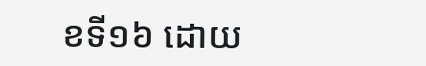ខទី១៦ ដោយ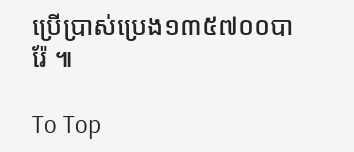ប្រើប្រាស់ប្រេង១៣៥៧០០បារ៉ែ ៕

To Top